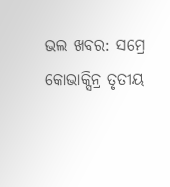ଭଲ ଖବର: ସମ୍ରେ କୋଭାକ୍ସିନ୍ର ତୃତୀୟ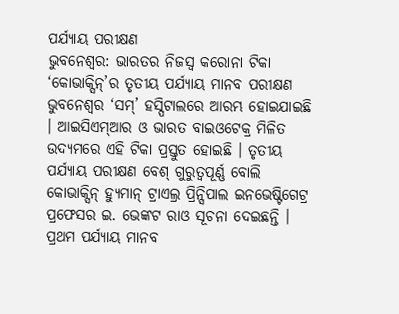ପର୍ଯ୍ୟାୟ ପରୀକ୍ଷଣ
ଭୁବନେଶ୍ୱର: ଭାରତର ନିଜସ୍ୱ କରୋନା ଟିକା ‘କୋଭାକ୍ସିନ୍’ର ତୃତୀୟ ପର୍ଯ୍ୟାୟ ମାନବ ପରୀକ୍ଷଣ ଭୁବନେଶ୍ୱର ‘ସମ୍’ ହସ୍ପିଟାଲରେ ଆରମ୍ଭ ହୋଇଯାଇଛି । ଆଇସିଏମ୍ଆର ଓ ଭାରତ ବାଇଓଟେକ୍ର ମିଳିତ ଉଦ୍ୟମରେ ଏହି ଟିକା ପ୍ରସ୍ତୁତ ହୋଇଛି । ତୃତୀୟ ପର୍ଯ୍ୟାୟ ପରୀକ୍ଷଣ ବେଶ୍ ଗୁରୁତ୍ୱପୂର୍ଣ୍ଣ ବୋଲି କୋଭାକ୍ସିନ୍ ହ୍ୟୁମାନ୍ ଟ୍ରାଏଲ୍ର ପ୍ରିନ୍ସିପାଲ ଇନଭେଷ୍ଟିଗେଟ୍ର ପ୍ରଫେସର ଇ. ଭେଙ୍କଟ ରାଓ ସୂଚନା ଦେଇଛନ୍ତି ।
ପ୍ରଥମ ପର୍ଯ୍ୟାୟ ମାନବ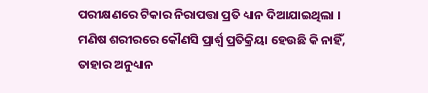ପରୀକ୍ଷଣରେ ଟିକାର ନିରାପତ୍ତା ପ୍ରତି ଧ୍ୟାନ ଦିଆଯାଇଥିଲା । ମଣିଷ ଶରୀରରେ କୌଣସି ପ୍ରାର୍ଶ୍ୱ ପ୍ରତିକ୍ରିୟା ହେଉଛି କି ନାହିଁ, ତାହାର ଅନୁଧ୍ୟାନ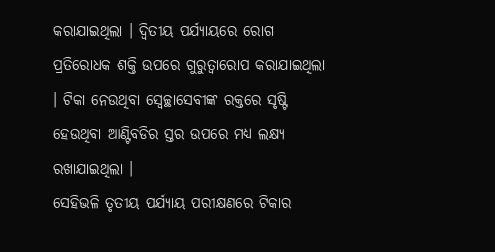କରାଯାଇଥିଲା । ଦ୍ୱିତୀୟ ପର୍ଯ୍ୟାୟରେ ରୋଗ ପ୍ରତିରୋଧକ ଶକ୍ତି ଉପରେ ଗୁରୁତ୍ୱାରୋପ କରାଯାଇଥିଲା । ଟିକା ନେଉଥିବା ସ୍ୱେଚ୍ଛାସେବୀଙ୍କ ରକ୍ତରେ ସୃଷ୍ଟି ହେଉଥିବା ଆଣ୍ଟିବଡିର ସ୍ତର ଉପରେ ମଧ୍ୟ ଲକ୍ଷ୍ୟ ରଖାଯାଇଥିଲା ।
ସେହିଭଳି ତୃତୀୟ ପର୍ଯ୍ୟାୟ ପରୀକ୍ଷଣରେ ଟିକାର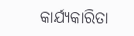କାର୍ଯ୍ୟକାରିତା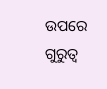ଉପରେ ଗୁରୁତ୍ୱ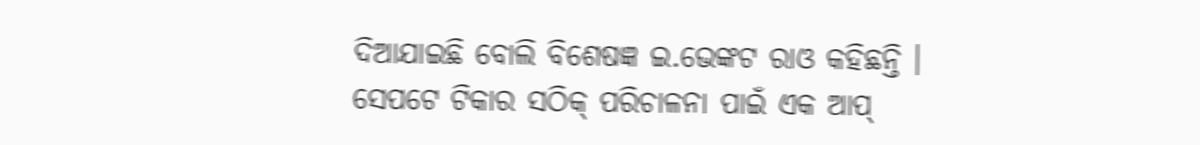ଦିଆଯାଇଛି ବୋଲି ବିଶେଷଜ୍ଞ ଇ.ଭେଙ୍କଟ ରାଓ କହିଛନ୍ତି । ସେପଟେ ଟିକାର ସଠିକ୍ ପରିଚାଳନା ପାଇଁ ଏକ ଆପ୍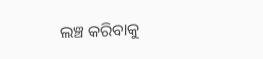ଲଞ୍ଚ କରିବାକୁ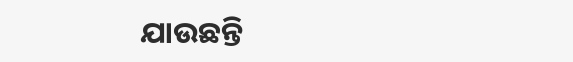ଯାଉଛନ୍ତି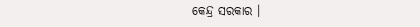କେନ୍ଦ୍ର ସରକାର ।